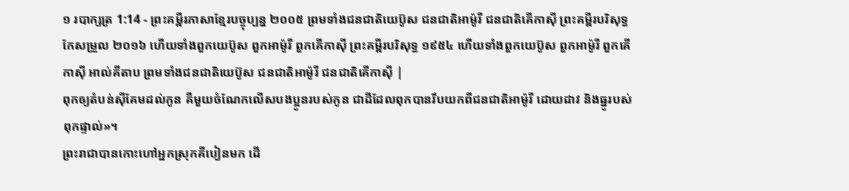១ របាក្សត្រ 1:14 - ព្រះគម្ពីរភាសាខ្មែរបច្ចុប្បន្ន ២០០៥ ព្រមទាំងជនជាតិយេប៊ូស ជនជាតិអាម៉ូរី ជនជាតិគើកាស៊ី ព្រះគម្ពីរបរិសុទ្ធកែសម្រួល ២០១៦ ហើយទាំងពួកយេប៊ូស ពួកអាម៉ូរី ពួកគើកាស៊ី ព្រះគម្ពីរបរិសុទ្ធ ១៩៥៤ ហើយទាំងពួកយេប៊ូស ពួកអាម៉ូរី ពួកគើកាស៊ី អាល់គីតាប ព្រមទាំងជនជាតិយេប៊ូស ជនជាតិអាម៉ូរី ជនជាតិគើកាស៊ី |
ពុកឲ្យតំបន់ស៊ីគែមដល់កូន គឺមួយចំណែកលើសបងប្អូនរបស់កូន ជាដីដែលពុកបានរឹបយកពីជនជាតិអាម៉ូរី ដោយដាវ និងធ្នូរបស់ពុកផ្ទាល់»។
ព្រះរាជាបានកោះហៅអ្នកស្រុកគីបៀនមក ដើ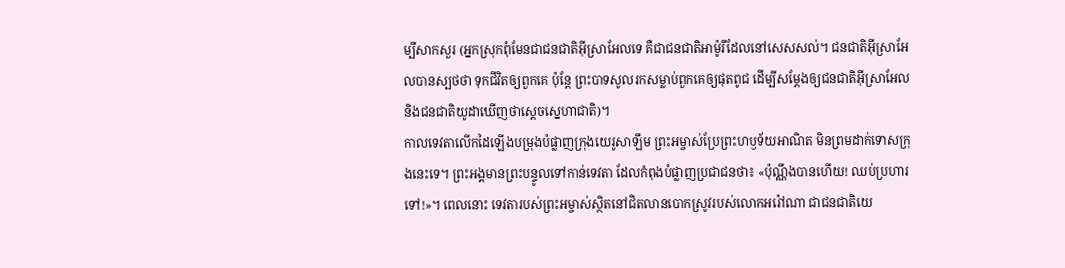ម្បីសាកសួរ (អ្នកស្រុកពុំមែនជាជនជាតិអ៊ីស្រាអែលទេ គឺជាជនជាតិអាម៉ូរីដែលនៅសេសសល់។ ជនជាតិអ៊ីស្រាអែលបានស្បថថា ទុកជីវិតឲ្យពួកគេ ប៉ុន្តែ ព្រះបាទសូលរកសម្លាប់ពួកគេឲ្យផុតពូជ ដើម្បីសម្តែងឲ្យជនជាតិអ៊ីស្រាអែល និងជនជាតិយូដាឃើញថាស្ដេចស្នេហាជាតិ)។
កាលទេវតាលើកដៃឡើងបម្រុងបំផ្លាញក្រុងយេរូសាឡឹម ព្រះអម្ចាស់ប្រែព្រះហឫទ័យអាណិត មិនព្រមដាក់ទោសក្រុងនេះទេ។ ព្រះអង្គមានព្រះបន្ទូលទៅកាន់ទេវតា ដែលកំពុងបំផ្លាញប្រជាជនថា៖ «ប៉ុណ្ណឹងបានហើយ! ឈប់ប្រហារទៅ!»។ ពេលនោះ ទេវតារបស់ព្រះអម្ចាស់ស្ថិតនៅជិតលានបោកស្រូវរបស់លោកអរ៉ៅណា ជាជនជាតិយេ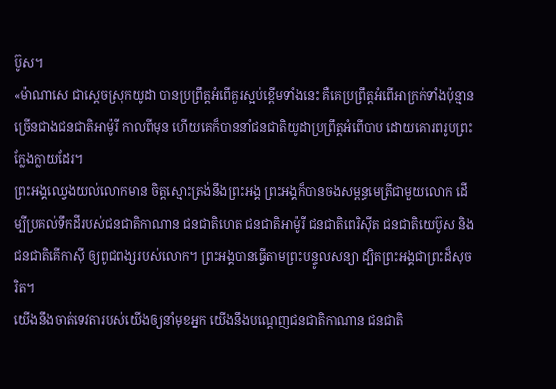ប៊ូស។
«ម៉ាណាសេ ជាស្ដេចស្រុកយូដា បានប្រព្រឹត្តអំពើគួរស្អប់ខ្ពើមទាំងនេះ គឺគេប្រព្រឹត្តអំពើអាក្រក់ទាំងប៉ុន្មាន ច្រើនជាងជនជាតិអាម៉ូរី កាលពីមុន ហើយគេក៏បាននាំជនជាតិយូដាប្រព្រឹត្តអំពើបាប ដោយគោរពរូបព្រះក្លែងក្លាយដែរ។
ព្រះអង្គឈ្វេងយល់លោកមាន ចិត្តស្មោះត្រង់នឹងព្រះអង្គ ព្រះអង្គក៏បានចងសម្ពន្ធមេត្រីជាមួយលោក ដើម្បីប្រគល់ទឹកដីរបស់ជនជាតិកាណាន ជនជាតិហេត ជនជាតិអាម៉ូរី ជនជាតិពេរិស៊ីត ជនជាតិយេប៊ូស និងជនជាតិគើកាស៊ី ឲ្យពូជពង្សរបស់លោក។ ព្រះអង្គបានធ្វើតាមព្រះបន្ទូលសន្យា ដ្បិតព្រះអង្គជាព្រះដ៏សុចរិត។
យើងនឹងចាត់ទេវតារបស់យើងឲ្យនាំមុខអ្នក យើងនឹងបណ្ដេញជនជាតិកាណាន ជនជាតិ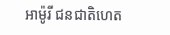អាម៉ូរី ជនជាតិហេត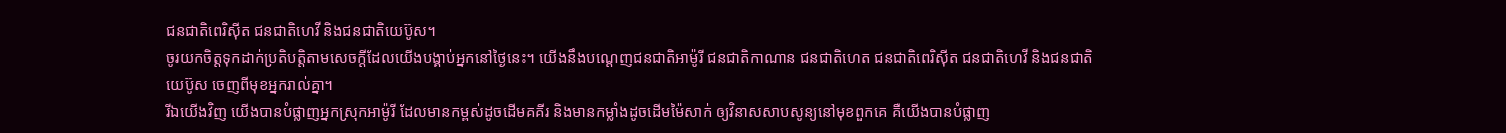ជនជាតិពេរិស៊ីត ជនជាតិហេវី និងជនជាតិយេប៊ូស។
ចូរយកចិត្តទុកដាក់ប្រតិបត្តិតាមសេចក្ដីដែលយើងបង្គាប់អ្នកនៅថ្ងៃនេះ។ យើងនឹងបណ្ដេញជនជាតិអាម៉ូរី ជនជាតិកាណាន ជនជាតិហេត ជនជាតិពេរិស៊ីត ជនជាតិហេវី និងជនជាតិយេប៊ូស ចេញពីមុខអ្នករាល់គ្នា។
រីឯយើងវិញ យើងបានបំផ្លាញអ្នកស្រុកអាម៉ូរី ដែលមានកម្ពស់ដូចដើមគគីរ និងមានកម្លាំងដូចដើមម៉ៃសាក់ ឲ្យវិនាសសាបសូន្យនៅមុខពួកគេ គឺយើងបានបំផ្លាញ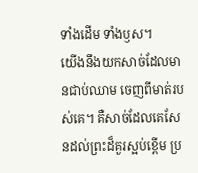ទាំងដើម ទាំងឫស។
យើងនឹងយកសាច់ដែលមានជាប់ឈាម ចេញពីមាត់របស់គេ។ គឺសាច់ដែលគេសែនដល់ព្រះដ៏គួរស្អប់ខ្ពើម ប្រ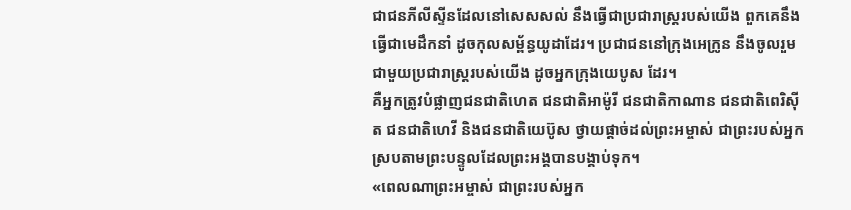ជាជនភីលីស្ទីនដែលនៅសេសសល់ នឹងធ្វើជាប្រជារាស្ត្ររបស់យើង ពួកគេនឹងធ្វើជាមេដឹកនាំ ដូចកុលសម្ព័ន្ធយូដាដែរ។ ប្រជាជននៅក្រុងអេក្រូន នឹងចូលរួមជាមួយប្រជារាស្ត្ររបស់យើង ដូចអ្នកក្រុងយេបូស ដែរ។
គឺអ្នកត្រូវបំផ្លាញជនជាតិហេត ជនជាតិអាម៉ូរី ជនជាតិកាណាន ជនជាតិពេរិស៊ីត ជនជាតិហេវី និងជនជាតិយេប៊ូស ថ្វាយផ្ដាច់ដល់ព្រះអម្ចាស់ ជាព្រះរបស់អ្នក ស្របតាមព្រះបន្ទូលដែលព្រះអង្គបានបង្គាប់ទុក។
«ពេលណាព្រះអម្ចាស់ ជាព្រះរបស់អ្នក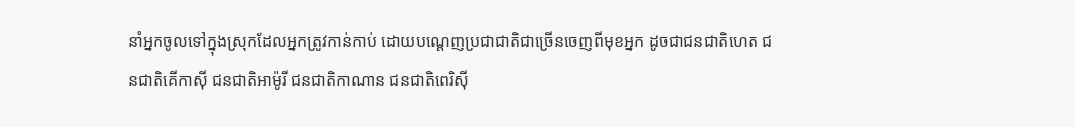នាំអ្នកចូលទៅក្នុងស្រុកដែលអ្នកត្រូវកាន់កាប់ ដោយបណ្ដេញប្រជាជាតិជាច្រើនចេញពីមុខអ្នក ដូចជាជនជាតិហេត ជនជាតិគើកាស៊ី ជនជាតិអាម៉ូរី ជនជាតិកាណាន ជនជាតិពេរិស៊ី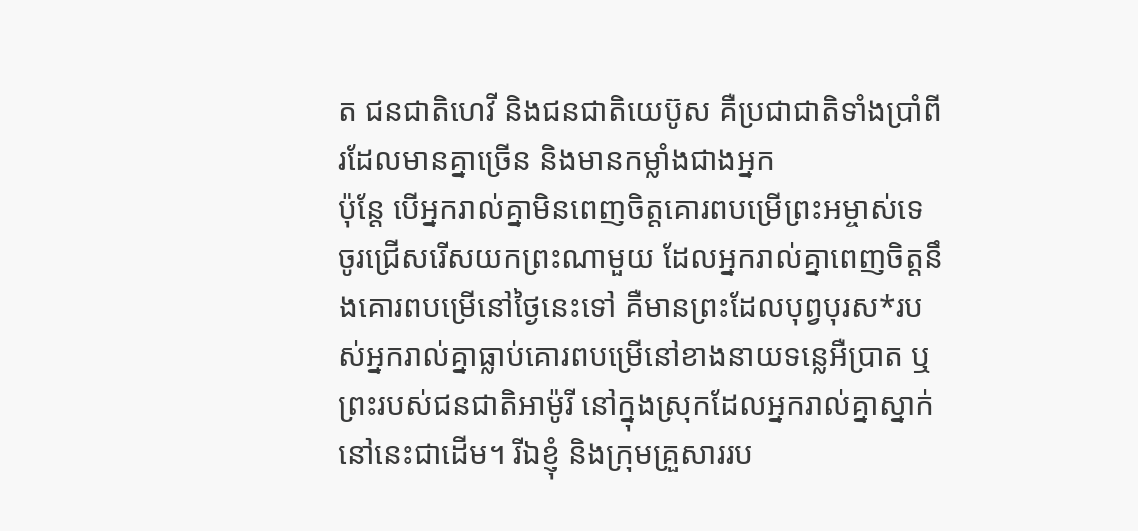ត ជនជាតិហេវី និងជនជាតិយេប៊ូស គឺប្រជាជាតិទាំងប្រាំពីរដែលមានគ្នាច្រើន និងមានកម្លាំងជាងអ្នក
ប៉ុន្តែ បើអ្នករាល់គ្នាមិនពេញចិត្តគោរពបម្រើព្រះអម្ចាស់ទេ ចូរជ្រើសរើសយកព្រះណាមួយ ដែលអ្នករាល់គ្នាពេញចិត្តនឹងគោរពបម្រើនៅថ្ងៃនេះទៅ គឺមានព្រះដែលបុព្វបុរស*របស់អ្នករាល់គ្នាធ្លាប់គោរពបម្រើនៅខាងនាយទន្លេអឺប្រាត ឬព្រះរបស់ជនជាតិអាម៉ូរី នៅក្នុងស្រុកដែលអ្នករាល់គ្នាស្នាក់នៅនេះជាដើម។ រីឯខ្ញុំ និងក្រុមគ្រួសាររប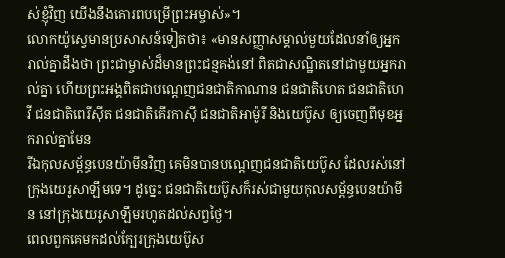ស់ខ្ញុំវិញ យើងនឹងគោរពបម្រើព្រះអម្ចាស់»។
លោកយ៉ូស្វេមានប្រសាសន៍ទៀតថា៖ «មានសញ្ញាសម្គាល់មួយដែលនាំឲ្យអ្នករាល់គ្នាដឹងថា ព្រះជាម្ចាស់ដ៏មានព្រះជន្មគង់នៅ ពិតជាសណ្ឋិតនៅជាមួយអ្នករាល់គ្នា ហើយព្រះអង្គពិតជាបណ្ដេញជនជាតិកាណាន ជនជាតិហេត ជនជាតិហេវី ជនជាតិពេរីស៊ីត ជនជាតិគើរកាស៊ី ជនជាតិអាម៉ូរី និងយេប៊ូស ឲ្យចេញពីមុខអ្នករាល់គ្នាមែន
រីឯកុលសម្ព័ន្ធបេនយ៉ាមីនវិញ គេមិនបានបណ្ដេញជនជាតិយេប៊ូស ដែលរស់នៅក្រុងយេរូសាឡឹមទេ។ ដូច្នេះ ជនជាតិយេប៊ូសក៏រស់ជាមួយកុលសម្ព័ន្ធបេនយ៉ាមីន នៅក្រុងយេរូសាឡឹមរហូតដល់សព្វថ្ងៃ។
ពេលពួកគេមកដល់ក្បែរក្រុងយេប៊ូស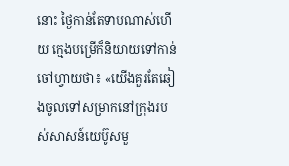នោះ ថ្ងៃកាន់តែទាបណាស់ហើយ ក្មេងបម្រើក៏និយាយទៅកាន់ចៅហ្វាយថា៖ «យើងគួរតែឆៀងចូលទៅសម្រាកនៅក្រុងរបស់សាសន៍យេប៊ូសមួ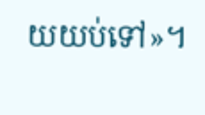យយប់ទៅ»។